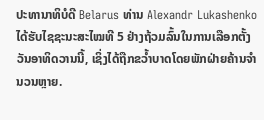ປະທານາທິບໍດີ Belarus ທ່ານ Alexandr Lukashenko ໄດ້ຮັບໄຊຊະນະສະໄໝທີ 5 ຢ່າງຖ້ວມລົ້ນໃນການເລືອກຕັ້ງວັນອາທິດວານນີ້, ເຊິ່ງໄດ້ຖືກຂວ້ຳບາດໂດຍພັກຝ່າຍຄ້ານຈຳນວນຫຼາຍ.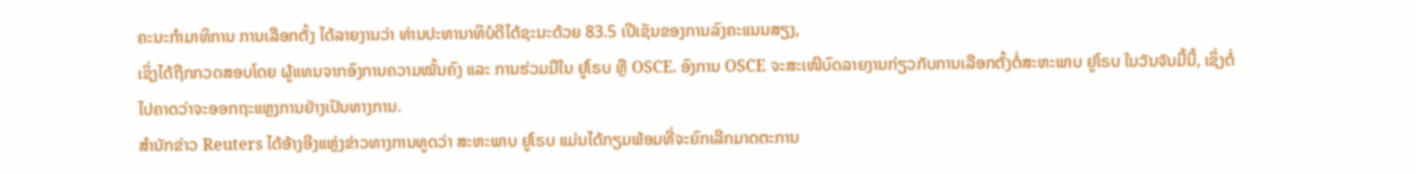ຄະນະກຳມາທິການ ການເລືອກຕັ້ງ ໄດ້ລາຍງານວ່າ ທ່ານປະທານາທິບໍດີໄດ້ຊະນະດ້ວຍ 83.5 ເປີເຊັນຂອງການລົງຄະແນນສຽງ,
ເຊິ່ງໄດ້ຖືກກວດສອບໂດຍ ຜູ້ແທນຈາກອົງການຄວາມໝັ້ນຄົງ ແລະ ການຮ່ວມມືໃນ ຢູໂຣບ ຫຼື OSCE. ອົງການ OSCE ຈະສະເໜີບົດລາຍງານກ່ຽວກັບການເລືອກຕັ້ງຕໍ່ສະຫະພາບ ຢູໂຣບ ໃນວັນຈັນມື້ນີ້, ເຊິ່ງຕໍ່ໄປຄາດວ່າຈະອອກຖະແຫຼງການຢ່າງເປັນທາງການ.
ສຳນັກຂ່າວ Reuters ໄດ້ອ້າງອີງແຫຼ່ງຂ່າວທາງການທູດວ່າ ສະຫະພາບ ຢູໂຣບ ແມ່ນໄດ້ກຽມພ້ອມທີ່ຈະຍົກເລີກມາດຕະການ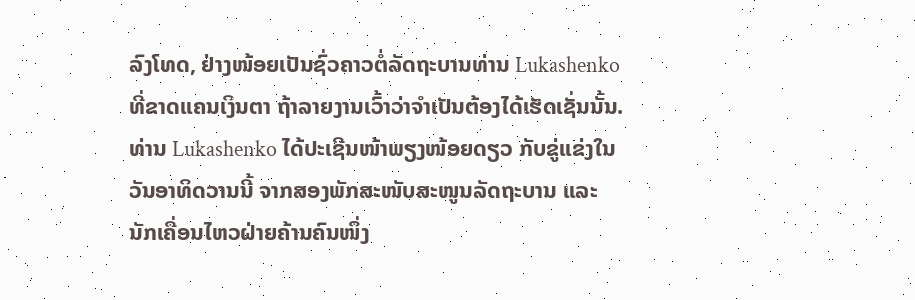ລົງໂທດ, ຢ່າງໜ້ອຍເປັນຊົ່ວຄາວຕໍ່ລັດຖະບານທ່ານ Lukashenko ທີ່ຂາດແຄນເງິນຕາ ຖ້າລາຍງານເວົ້າວ່າຈຳເປັນຕ້ອງໄດ້ເຮັດເຊັ່ນນັ້ນ.
ທ່ານ Lukashenko ໄດ້ປະເຊີນໜ້າພຽງໜ້ອຍດຽວ ກັບຂູ່ແຂ່ງໃນວັນອາທິດວານນີ້ ຈາກສອງພັກສະໜັບສະໜູນລັດຖະບານ ແລະ ນັກເຄື່ອນໄຫວຝ່າຍຄ້ານຄົນໜຶ່ງ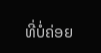ທີ່ບໍ່ຄ່ອຍ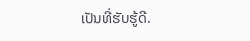ເປັນທີ່ຮັບຮູ້ດີ.